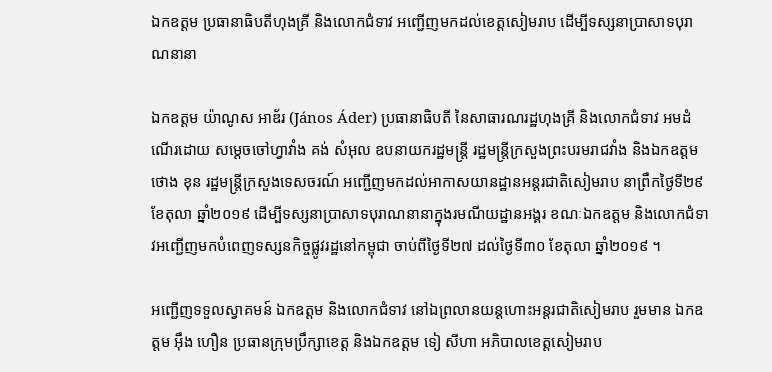ឯកឧត្តម ប្រធានាធិបតីហុងគ្រី និងលោកជំទាវ អញ្ជើញមកដល់ខេត្តសៀមរាប ដើម្បីទស្សនាប្រាសាទបុរាណនានា

ឯកឧត្តម យ៉ាណូស អាឌ័រ (János Áder) ប្រធានាធិបតី នៃសាធារណរដ្ឋហុងគ្រី និងលោកជំទាវ អមដំណើរដោយ សម្តេចចៅហ្វាវាំង គង់ សំអុល ឧបនាយករដ្ឋមន្ត្រី រដ្ឋមន្ត្រីក្រសួងព្រះបរមរាជវាំង និងឯកឧត្តម ថោង ខុន រដ្ឋមន្រ្តីក្រសួងទេសចរណ៍ អញ្ជើញមកដល់អាកាសយានដ្ឋានអន្តរជាតិសៀមរាប នាព្រឹកថ្ងៃទី២៩ ខែតុលា ឆ្នាំ២០១៩ ដើម្បីទស្សនាប្រាសាទបុរាណនានាក្នុងរមណីយដ្ឋានអង្គរ ខណៈឯកឧត្តម និងលោកជំទាវអញ្ជើញមកបំពេញទស្សនកិច្ចផ្លូវរដ្ឋនៅកម្ពុជា ចាប់ពីថ្ងៃទី២៧ ដល់ថ្ងៃទី៣០ ខែតុលា ឆ្នាំ២០១៩ ។

អញ្ជើញទទួលស្វាគមន៍ ឯកឧត្តម និងលោកជំទាវ នៅឯព្រលានយន្តហោះអន្តរជាតិសៀមរាប រួមមាន ឯកឧត្តម អ៊ឹង ហឿន ប្រធានក្រុមប្រឹក្សាខេត្ត និងឯកឧត្តម ទៀ សីហា អភិបាលខេត្តសៀមរាប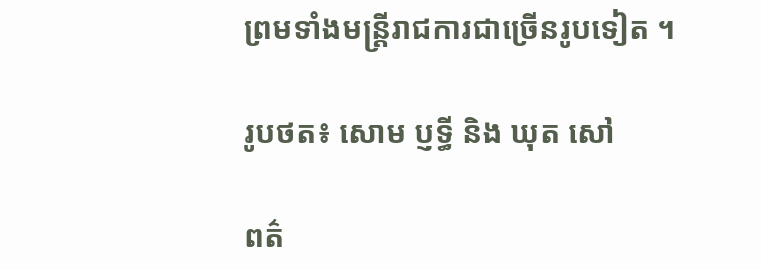ព្រមទាំងមន្ត្រីរាជការជាច្រើនរូបទៀត ។

រូបថត៖ សោម ប្ញទ្ធី និង ឃុត សៅ

ពត៌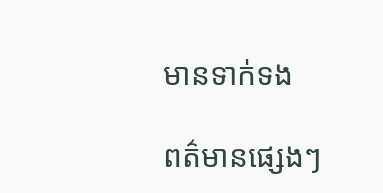មានទាក់ទង

ពត៌មានផ្សេងៗ